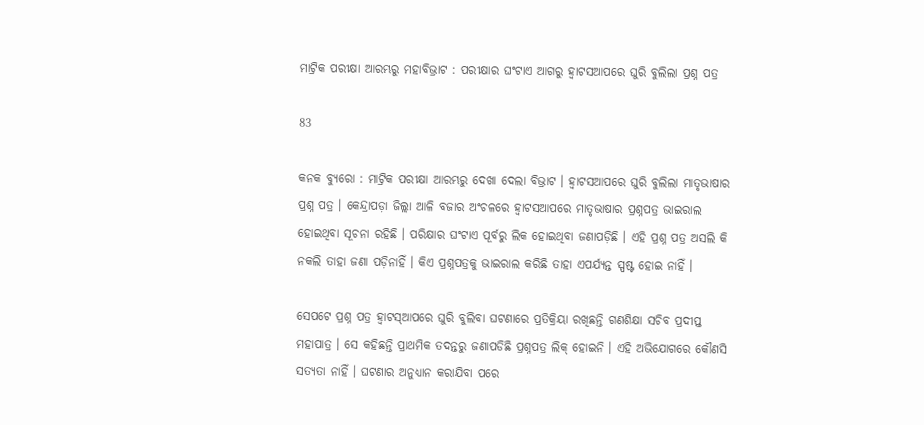ମାଟ୍ରିକ ପରୀକ୍ଷା ଆରମ୍ଭରୁ ମହାବିଭ୍ରାଟ : ପରୀକ୍ଷାର ଘଂଟାଏ ଆଗରୁ ହ୍ୱାଟସଆପରେ ଘୁରି ବୁଲିଲା ପ୍ରଶ୍ନ ପତ୍ର

83

କନକ ବ୍ୟୁରୋ : ମାଟ୍ରିକ ପରୀକ୍ଷା ଆରମ୍ଭରୁ ଦେଖା ଦେଲା ବିଭ୍ରାଟ । ହ୍ୱାଟସଆପରେ ଘୁରି ବୁଲିଲା ମାତୃଭାଷାର ପ୍ରଶ୍ନ ପତ୍ର । କେନ୍ଦ୍ରାପଡ଼ା ଜିଲ୍ଲା ଆଳି ବଜାର ଅଂଚଳରେ ହ୍ୱାଟସଆପରେ ମାତୃଭାଷାର ପ୍ରଶ୍ନପତ୍ର ଭାଇରାଲ ହୋଇଥିବା ସୂଚନା ରହିଛି । ପରିକ୍ଷାର ଘଂଟାଏ ପୂର୍ବରୁ ଲିକ ହୋଇଥିବା ଜଣାପଡ଼ିଛି । ଏହି ପ୍ରଶ୍ନ ପତ୍ର ଅସଲି କି ନକଲି ତାହା ଜଣା ପଡ଼ିନାହିଁ । କିଏ ପ୍ରଶ୍ନପତ୍ରକୁ ଭାଇରାଲ କରିଛି ତାହା ଏପର୍ଯ୍ୟନ୍ତ ସ୍ପଷ୍ଟ ହୋଇ ନାହିଁ ।

ସେପଟେ ପ୍ରଶ୍ନ ପତ୍ର ହ୍ୱାଟସ୍ଆପରେ ଘୁରି ବୁଲିବା ଘଟଣାରେ ପ୍ରତିକ୍ରିୟା ରଖିଛନ୍ତି ଗଣଶିକ୍ଷା ସଚିବ ପ୍ରଦୀପ୍ତ ମହାପାତ୍ର । ସେ କହିଛନ୍ତି ପ୍ରାଥମିକ ତଦନ୍ତରୁ ଜଣାପଡିଛି ପ୍ରଶ୍ନପତ୍ର ଲିକ୍ ହୋଇନି । ଏହି ଅଭିଯୋଗରେ କୌଣସି ସତ୍ୟତା ନାହିଁ । ଘଟଣାର ଅନୁଧ୍ୟାନ କରାଯିବା ପରେ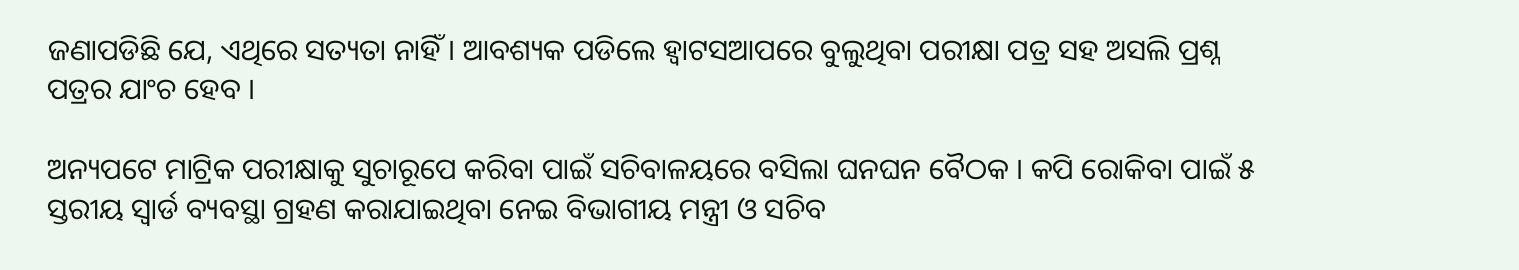ଜଣାପଡିଛି ଯେ, ଏଥିରେ ସତ୍ୟତା ନାହିଁ । ଆବଶ୍ୟକ ପଡିଲେ ହ୍ୱାଟସଆପରେ ବୁଲୁଥିବା ପରୀକ୍ଷା ପତ୍ର ସହ ଅସଲି ପ୍ରଶ୍ନ ପତ୍ରର ଯାଂଚ ହେବ ।

ଅନ୍ୟପଟେ ମାଟ୍ରିକ ପରୀକ୍ଷାକୁ ସୁଚାରୂପେ କରିବା ପାଇଁ ସଚିବାଳୟରେ ବସିଲା ଘନଘନ ବୈଠକ । କପି ରୋକିବା ପାଇଁ ୫ ସ୍ତରୀୟ ସ୍ୱାର୍ଡ ବ୍ୟବସ୍ଥା ଗ୍ରହଣ କରାଯାଇଥିବା ନେଇ ବିଭାଗୀୟ ମନ୍ତ୍ରୀ ଓ ସଚିବ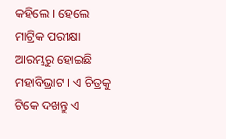କହିଲେ । ହେଲେ ମାଟ୍ରିକ ପରୀକ୍ଷା ଆରମ୍ଭରୁ ହୋଇଛି ମହାବିଭ୍ରାଟ । ଏ ଚିତ୍ରକୁ ଟିକେ ଦଖନ୍ତୁ ଏ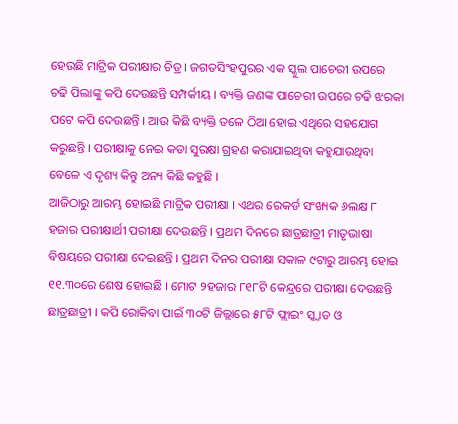ହେଉଛି ମାଟ୍ରିକ ପରୀକ୍ଷାର ଚିତ୍ର । ଜଗତସିଂହପୁରର ଏକ ସ୍କୁଲ ପାଚେରୀ ଉପରେ ଚଢି ପିଲାଙ୍କୁ କପି ଦେଉଛନ୍ତି ସମ୍ପର୍କୀୟ । ବ୍ୟକ୍ତି ଜଣଙ୍କ ପାଚେରୀ ଉପରେ ଚଢି ଝରକା ପଟେ କପି ଦେଉଛନ୍ତି । ଆଉ କିଛି ବ୍ୟକ୍ତି ତଳେ ଠିଆ ହୋଇ ଏଥିରେ ସହଯୋଗ କରୁଛନ୍ତି । ପରୀକ୍ଷାକୁ ନେଇ କଡା ସୁରକ୍ଷା ଗ୍ରହଣ କରାଯାଇଥିବା କହୁଯାଉଥିବା ବେଳେ ଏ ଦୃଶ୍ୟ କିନ୍ତୁ ଅନ୍ୟ କିଛି କହୁଛି ।
ଆଜିଠାରୁ ଆରମ୍ଭ ହୋଇଛି ମାଟ୍ରିକ ପରୀକ୍ଷା । ଏଥର ରେକର୍ଡ ସଂଖ୍ୟକ ୬ଲକ୍ଷ ୮ ହଜାର ପରୀକ୍ଷାର୍ଥୀ ପରୀକ୍ଷା ଦେଉଛନ୍ତି । ପ୍ରଥମ ଦିନରେ ଛାତ୍ରଛାତ୍ରୀ ମାତୃଭାଷା ବିଷୟରେ ପରୀକ୍ଷା ଦେଇଛନ୍ତି । ପ୍ରଥମ ଦିନର ପରୀକ୍ଷା ସକାଳ ୯ଟାରୁ ଆରମ୍ଭ ହୋଇ ୧୧.୩୦ରେ ଶେଷ ହୋଇଛି । ମୋଟ ୨ହଜାର ୮୧୮ଟି କେନ୍ଦ୍ରରେ ପରୀକ୍ଷା ଦେଉଛନ୍ତି ଛାତ୍ରଛାତ୍ରୀ । କପି ରୋକିବା ପାଇଁ ୩୦ଟି ଜିଲ୍ଲାରେ ୫୮ଟି ଫ୍ଲାଇଂ ସ୍କ୍ୱାଡ ଓ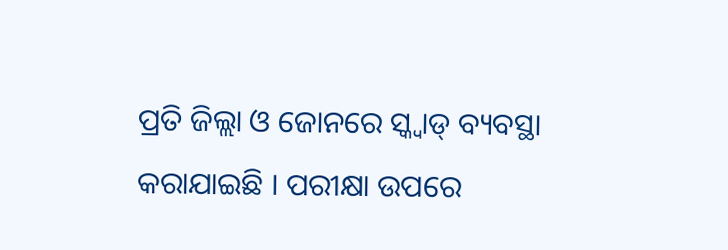ପ୍ରତି ଜିଲ୍ଲା ଓ ଜୋନରେ ସ୍କ୍ୱାଡ୍ ବ୍ୟବସ୍ଥା କରାଯାଇଛି । ପରୀକ୍ଷା ଉପରେ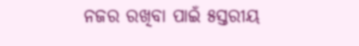ନଜର ରଖିବା ପାଇଁ ୫ସ୍ତରୀୟ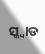ସ୍କ୍ୱାଡ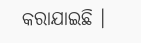କରାଯାଇଛି ।